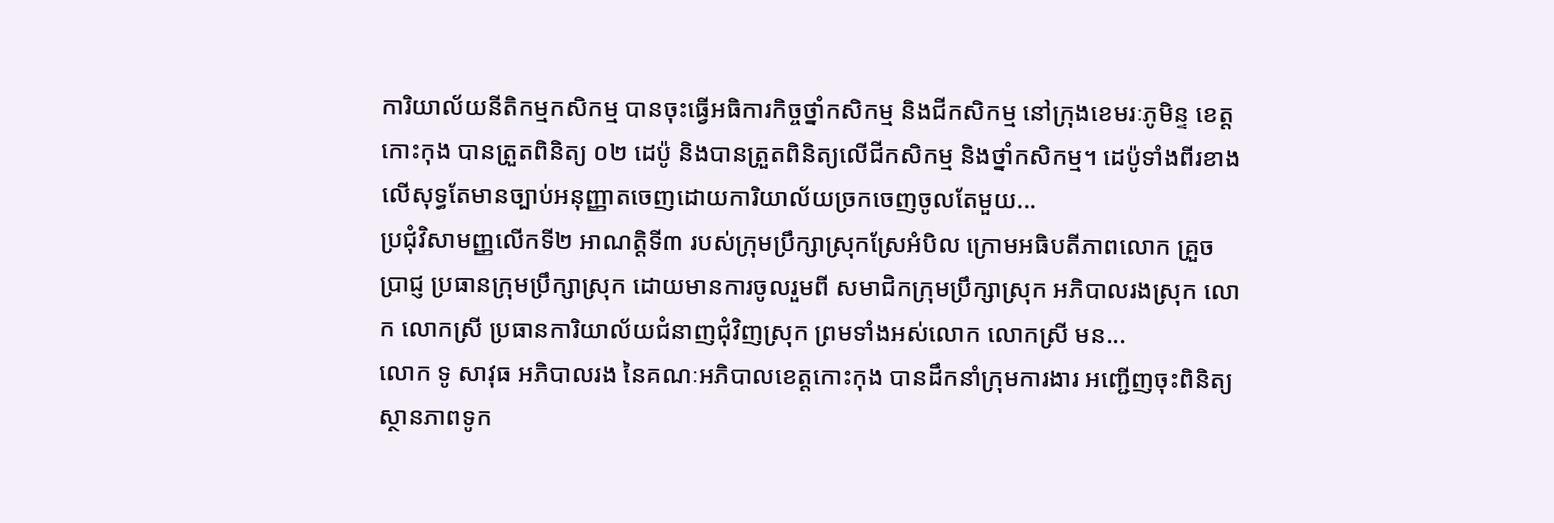ការិយាល័យនីតិកម្មកសិកម្ម បានចុះធ្វើអធិការកិច្ចថ្នាំកសិកម្ម និងជីកសិកម្ម នៅក្រុងខេមរៈភូមិន្ទ ខេត្តកោះកុង បានត្រួតពិនិត្យ ០២ ដេប៉ូ និងបានត្រួតពិនិត្យលើជីកសិកម្ម និងថ្នាំកសិកម្ម។ ដេប៉ូទាំងពីរខាងលើសុទ្ធតែមានច្បាប់អនុញ្ញាតចេញដោយការិយាល័យច្រកចេញចូលតែមួយ...
ប្រជុំវិសាមញ្ញលើកទី២ អាណត្តិទី៣ របស់ក្រុមប្រឹក្សាស្រុកស្រែអំបិល ក្រោមអធិបតីភាពលោក គ្រួច ប្រាជ្ញ ប្រធានក្រុមប្រឹក្សាស្រុក ដោយមានការចូលរួមពី សមាជិកក្រុមប្រឹក្សាស្រុក អភិបាលរងស្រុក លោក លោកស្រី ប្រធានការិយាល័យជំនាញជុំវិញស្រុក ព្រមទាំងអស់លោក លោកស្រី មន...
លោក ទូ សាវុធ អភិបាលរង នៃគណៈអភិបាលខេត្តកោះកុង បានដឹកនាំក្រុមការងារ អញ្ជើញចុះពិនិត្យ ស្ថានភាពទូក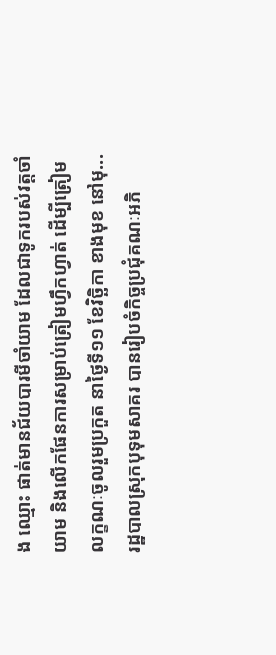ង ឈ្មោះ ផាត់មានជ័យបារមីចាំយាម ដែលជាទូករបស់វត្តចាំយាម និងលើកផែនការសម្រាប់ត្រៀមហ្វឹកហ្វាត់ ដើម្បីត្រៀមលក្ខណៈចូលរួមប្រកួត នាថ្ងៃទី១១ ខែវិច្ឆិកា ខាងមុខ នៅមុ...
រដ្ឋបាលស្រុកបុទុមសាគរ បានរៀបចំកិច្ចប្រជុំគណៈអភិ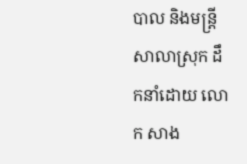បាល និងមន្ត្រីសាលាស្រុក ដឹកនាំដោយ លោក សាង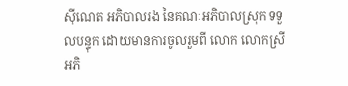ស៊ីណេត អភិបាលរង នៃគណៈអភិបាលស្រុក ទទួលបន្ទុក ដោយមានការចូលរួមពី លោក លោកស្រី អភិ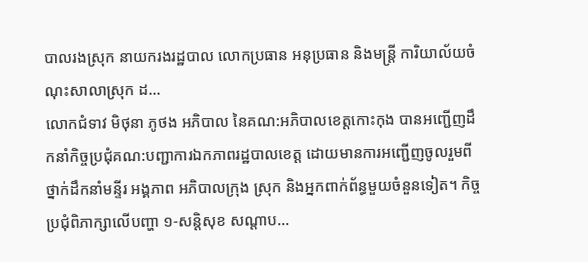បាលរងស្រុក នាយករងរដ្ឋបាល លោកប្រធាន អនុប្រធាន និងមន្រ្តី ការិយាល័យចំណុះសាលាស្រុក ដ...
លោកជំទាវ មិថុនា ភូថង អភិបាល នៃគណ:អភិបាលខេត្តកោះកុង បានអញ្ជើញដឹកនាំកិច្ចប្រជុំគណ:បញ្ជាការឯកភាពរដ្ឋបាលខេត្ត ដោយមានការអញ្ជើញចូលរួមពីថ្នាក់ដឹកនាំមន្ទីរ អង្គភាព អភិបាលក្រុង ស្រុក និងអ្នកពាក់ព័ន្ធមួយចំនួនទៀត។ កិច្ចប្រជុំពិភាក្សាលើបញ្ហា ១-សន្តិសុខ សណ្តាប...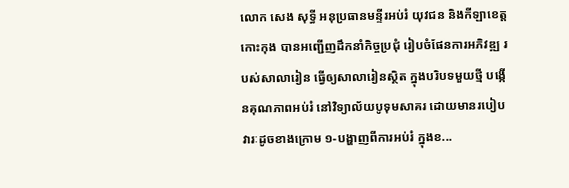លោក សេង សុទ្ធី អនុប្រធានមន្ទីរអប់រំ យុវជន និងកីឡាខេត្តកោះកុង បានអញ្ជើញដឹកនាំកិច្ចប្រជុំ រៀបចំផែនការអភិវឌ្ឍ របស់សាលារៀន ធ្វើឲ្យសាលារៀនស្ថិត ក្នុងបរិបទមួយថ្មី បង្កើនគុណភាពអប់រំ នៅវិទ្យាល័យបូទុមសាគរ ដោយមានរបៀបវារៈដូចខាងក្រោម ១-បង្ហាញពីការអប់រំ ក្នុងខ...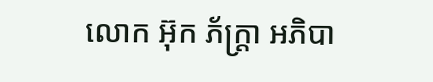លោក អ៊ុក ភ័ក្ត្រា អភិបា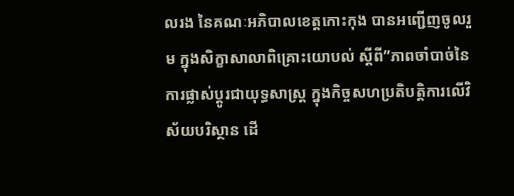លរង នៃគណៈអភិបាលខេត្តកោះកុង បានអញ្ជើញចូលរួម ក្នុងសិក្ខាសាលាពិគ្រោះយោបល់ ស្ដីពី”ភាពចាំបាច់នៃការផ្លាស់ប្ដូរជាយុទ្ធសាស្ត្រ ក្នុងកិច្ចសហប្រតិបត្តិការលើវិស័យបរិស្ថាន ដើ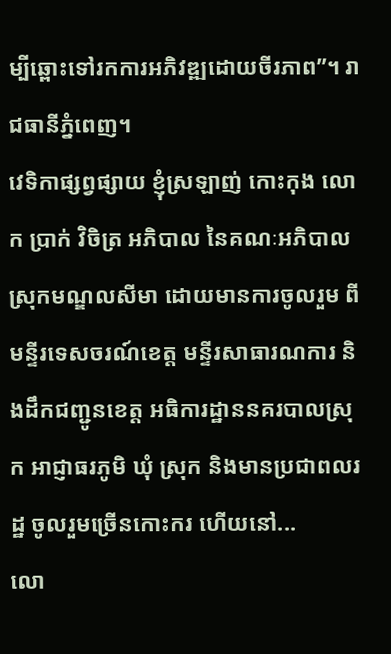ម្បីឆ្ពោះទៅរកការអភិវឌ្ឍដោយចីរភាព”។ រាជធានីភ្នំពេញ។
វេទិកាផ្សព្វផ្សាយ ខ្ញុំស្រឡាញ់ កោះកុង លោក ប្រាក់ វិចិត្រ អភិបាល នៃគណៈអភិបាលស្រុកមណ្ឌលសីមា ដោយមានការចូលរួម ពីមន្ទីរទេសចរណ៍ខេត្ត មន្ទីរសាធារណការ និងដឹកជញ្ជូនខេត្ត អធិការដ្ឋាននគរបាលស្រុក អាជ្ញាធរភូមិ ឃុំ ស្រុក និងមានប្រជាពលរដ្ឋ ចូលរួមច្រើនកោះករ ហើយនៅ...
លោ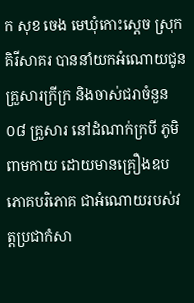ក សុខ ចេង មេឃុំកោះស្ដេច ស្រុកគិរីសាគរ បាននាំយកអំណោយជូនគ្រួសារក្រីក្រ និងចាស់ជរាចំនួន ០៨ គ្រួសារ នៅដំណាក់ក្របី ភូមិពាមកាយ ដោយមានគ្រឿងឧបភោគបរិភោគ ជាអំណោយរបស់វត្តប្រជាកំសា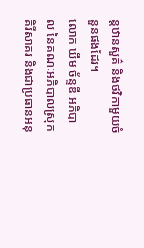ន្តឋានសួគ៌ និងថវិកាមួយចំនួនផងដែរ។
លោក ឃឹម ច័ន្ទឌី អភិបាល នៃគណៈអភិបាលស្រុកគិរីសាគរ និងជាប្រធានអនុ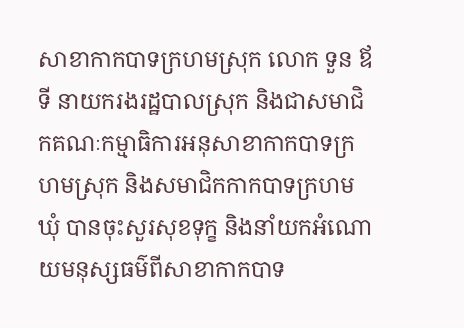សាខាកាកបាទក្រហមស្រុក លោក ទួន ឪទី នាយករងរដ្ឋបាលស្រុក និងជាសមាជិកគណៈកម្មាធិការអនុសាខាកាកបាទក្រហមស្រុក និងសមាជិកកាកបាទក្រហមឃុំ បានចុះសួរសុខទុក្ខ និងនាំយកអំណោយមនុស្សធម៌ពីសាខាកាកបាទ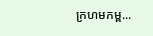ក្រហមកម្ព...